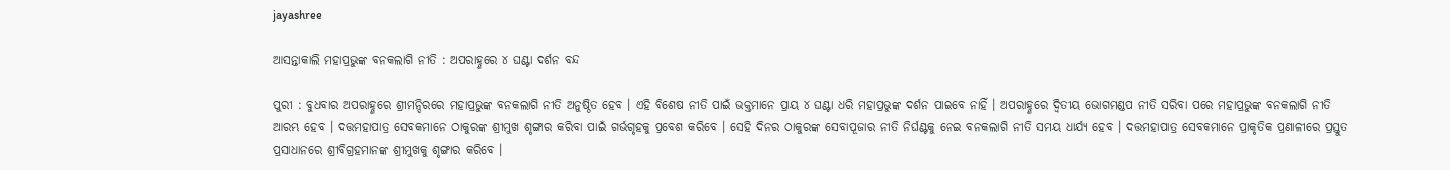jayashree

ଆସନ୍ତାକାଲି ମହାପ୍ରଭୁଙ୍କ ବନକଲାଗି ନୀତି : ଅପରାହ୍ଣରେ ୪ ଘଣ୍ଟା ଦର୍ଶନ ବନ୍ଦ

ପୁରୀ : ବୁଧବାର ଅପରାହ୍ଣରେ ଶ୍ରୀମନ୍ଦିରରେ ମହାପ୍ରଭୁଙ୍କ ବନକଲାଗି ନୀତି ଅନୁଷ୍ଠିତ ହେବ । ଏହି ବିଶେଷ ନୀତି ପାଇଁ ଭକ୍ତମାନେ ପ୍ରାୟ ୪ ଘଣ୍ଟା ଧରି ମହାପ୍ରଭୁଙ୍କ ଦର୍ଶନ ପାଇବେ ନାହିଁ । ଅପରାହ୍ଣରେ ଦ୍ୱିତୀୟ ଭୋଗମଣ୍ଡପ ନୀତି ସରିବା ପରେ ମହାପ୍ରଭୁଙ୍କ ବନକଲାଗି ନୀତି ଆରମ୍ଭ ହେବ । ଦତ୍ତମହାପାତ୍ର ସେବକମାନେ ଠାକୁରଙ୍କ ଶ୍ରୀମୁଖ ଶୃଙ୍ଗାର କରିବା ପାଇଁ ଗର୍ଭଗୃହକୁ ପ୍ରବେଶ କରିବେ । ସେହି ଦିନର ଠାକୁରଙ୍କ ସେବାପୂଜାର ନୀତି ନିର୍ଘଣ୍ଟକୁ ନେଇ ବନକଲାଗି ନୀତି ସମୟ ଧାର୍ଯ୍ୟ ହେବ । ଦତ୍ତମହାପାତ୍ର ସେବକମାନେ ପ୍ରାକୃତିକ ପ୍ରଣାଳୀରେ ପ୍ରସ୍ତୁତ ପ୍ରସାଧାନରେ ଶ୍ରୀବିଗ୍ରହମାନଙ୍କ ଶ୍ରୀମୁଖକୁ ଶୃଙ୍ଗାର କରିବେ ।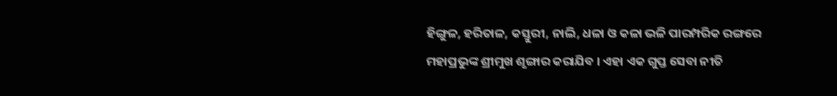ହିଙ୍ଗୁଳ, ହରିତାଳ, କସ୍ତୁରୀ, ନାଲି, ଧଳା ଓ କଳା ଭଳି ପାରମ୍ପରିକ ରଙ୍ଗରେ ମହାପ୍ରଭୁଙ୍କ ଶ୍ରୀମୁଖ ଶୃଙ୍ଗାର କରାଯିବ । ଏହା ଏକ ଗୁପ୍ତ ସେବା ନୀତି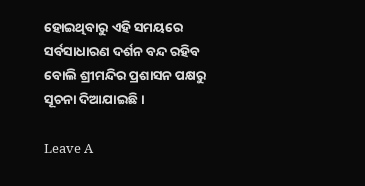ହୋଇଥିବାରୁ ଏହି ସମୟରେ ସର୍ବସାଧାରଣ ଦର୍ଶନ ବନ୍ଦ ରହିବ ବୋଲି ଶ୍ରୀମନ୍ଦିର ପ୍ରଶାସନ ପକ୍ଷରୁ ସୂଚନା ଦିଆଯାଇଛି ।

Leave A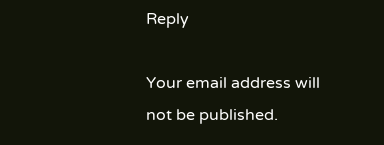Reply

Your email address will not be published.